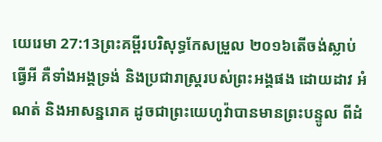យេរេមា 27:13ព្រះគម្ពីរបរិសុទ្ធកែសម្រួល ២០១៦តើចង់ស្លាប់ធ្វើអី គឺទាំងអង្គទ្រង់ និងប្រជារាស្ត្ររបស់ព្រះអង្គផង ដោយដាវ អំណត់ និងអាសន្នរោគ ដូចជាព្រះយេហូវ៉ាបានមានព្រះបន្ទូល ពីដំ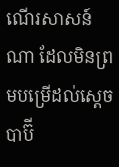ណើរសាសន៍ណា ដែលមិនព្រមបម្រើដល់ស្តេចបាប៊ី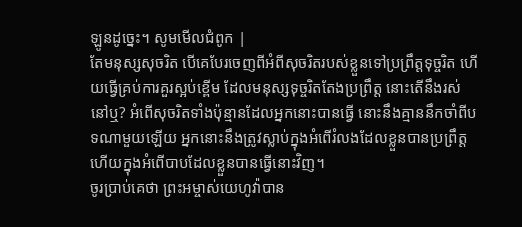ឡូនដូច្នេះ។ សូមមើលជំពូក |
តែមនុស្សសុចរិត បើគេបែរចេញពីអំពីសុចរិតរបស់ខ្លួនទៅប្រព្រឹត្តទុច្ចរិត ហើយធ្វើគ្រប់ការគួរស្អប់ខ្ពើម ដែលមនុស្សទុច្ចរិតតែងប្រព្រឹត្ត នោះតើនឹងរស់នៅឬ? អំពើសុចរិតទាំងប៉ុន្មានដែលអ្នកនោះបានធ្វើ នោះនឹងគ្មាននឹកចាំពីបទណាមួយឡើយ អ្នកនោះនឹងត្រូវស្លាប់ក្នុងអំពើរំលងដែលខ្លួនបានប្រព្រឹត្ត ហើយក្នុងអំពើបាបដែលខ្លួនបានធ្វើនោះវិញ។
ចូរប្រាប់គេថា ព្រះអម្ចាស់យេហូវ៉ាបាន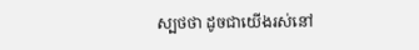ស្បថថា ដូចជាយើងរស់នៅ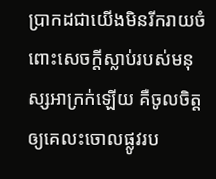ប្រាកដជាយើងមិនរីករាយចំពោះសេចក្ដីស្លាប់របស់មនុស្សអាក្រក់ឡើយ គឺចូលចិត្តឲ្យគេលះចោលផ្លូវរប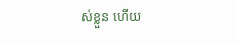ស់ខ្លួន ហើយ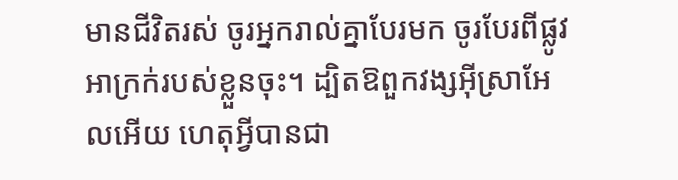មានជីវិតរស់ ចូរអ្នករាល់គ្នាបែរមក ចូរបែរពីផ្លូវអាក្រក់របស់ខ្លួនចុះ។ ដ្បិតឱពួកវង្សអ៊ីស្រាអែលអើយ ហេតុអ្វីបានជា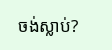ចង់ស្លាប់?